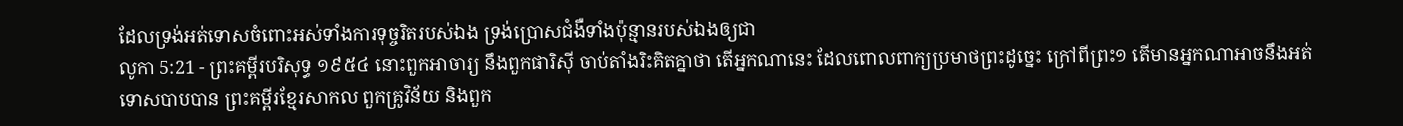ដែលទ្រង់អត់ទោសចំពោះអស់ទាំងការទុច្ចរិតរបស់ឯង ទ្រង់ប្រោសជំងឺទាំងប៉ុន្មានរបស់ឯងឲ្យជា
លូកា 5:21 - ព្រះគម្ពីរបរិសុទ្ធ ១៩៥៤ នោះពួកអាចារ្យ នឹងពួកផារិស៊ី ចាប់តាំងរិះគិតគ្នាថា តើអ្នកណានេះ ដែលពោលពាក្យប្រមាថព្រះដូច្នេះ ក្រៅពីព្រះ១ តើមានអ្នកណាអាចនឹងអត់ទោសបាបបាន ព្រះគម្ពីរខ្មែរសាកល ពួកគ្រូវិន័យ និងពួក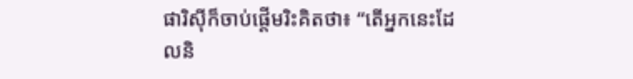ផារិស៊ីក៏ចាប់ផ្ដើមរិះគិតថា៖ “តើអ្នកនេះដែលនិ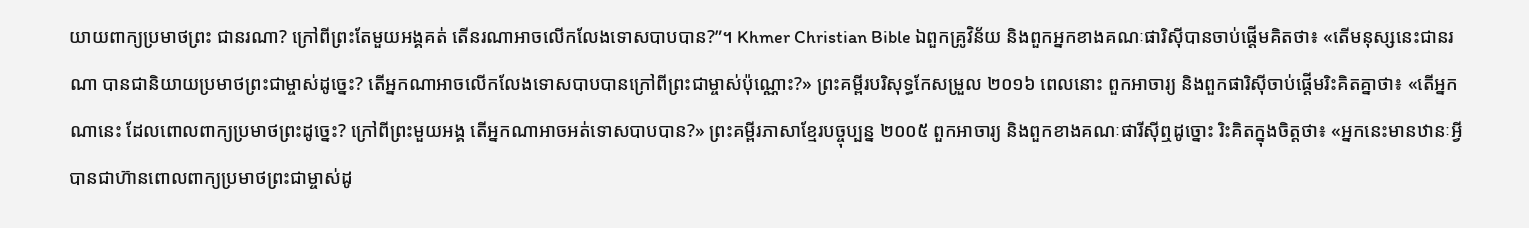យាយពាក្យប្រមាថព្រះ ជានរណា? ក្រៅពីព្រះតែមួយអង្គគត់ តើនរណាអាចលើកលែងទោសបាបបាន?”។ Khmer Christian Bible ឯពួកគ្រូវិន័យ និងពួកអ្នកខាងគណៈផារិស៊ីបានចាប់ផ្ដើមគិតថា៖ «តើមនុស្សនេះជានរណា បានជានិយាយប្រមាថព្រះជាម្ចាស់ដូច្នេះ? តើអ្នកណាអាចលើកលែងទោសបាបបានក្រៅពីព្រះជាម្ចាស់ប៉ុណ្ណោះ?» ព្រះគម្ពីរបរិសុទ្ធកែសម្រួល ២០១៦ ពេលនោះ ពួកអាចារ្យ និងពួកផារិស៊ីចាប់ផ្ដើមរិះគិតគ្នាថា៖ «តើអ្នកណានេះ ដែលពោលពាក្យប្រមាថព្រះដូច្នេះ? ក្រៅពីព្រះមួយអង្គ តើអ្នកណាអាចអត់ទោសបាបបាន?» ព្រះគម្ពីរភាសាខ្មែរបច្ចុប្បន្ន ២០០៥ ពួកអាចារ្យ និងពួកខាងគណៈផារីស៊ីឮដូច្នោះ រិះគិតក្នុងចិត្តថា៖ «អ្នកនេះមានឋានៈអ្វីបានជាហ៊ានពោលពាក្យប្រមាថព្រះជាម្ចាស់ដូ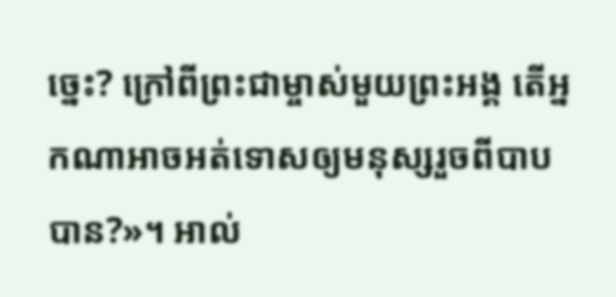ច្នេះ? ក្រៅពីព្រះជាម្ចាស់មួយព្រះអង្គ តើអ្នកណាអាចអត់ទោសឲ្យមនុស្សរួចពីបាបបាន?»។ អាល់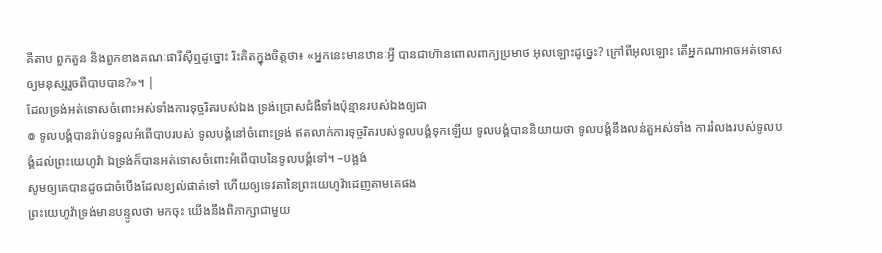គីតាប ពួកតួន និងពួកខាងគណៈផារីស៊ីឮដូច្នោះ រិះគិតក្នុងចិត្ដថា៖ «អ្នកនេះមានឋានៈអ្វី បានជាហ៊ានពោលពាក្យប្រមាថ អុលឡោះដូច្នេះ? ក្រៅពីអុលឡោះ តើអ្នកណាអាចអត់ទោសឲ្យមនុស្សរួចពីបាបបាន?»។ |
ដែលទ្រង់អត់ទោសចំពោះអស់ទាំងការទុច្ចរិតរបស់ឯង ទ្រង់ប្រោសជំងឺទាំងប៉ុន្មានរបស់ឯងឲ្យជា
៙ ទូលបង្គំបានរ៉ាប់ទទួលអំពើបាបរបស់ ទូលបង្គំនៅចំពោះទ្រង់ ឥតលាក់ការទុច្ចរិតរបស់ទូលបង្គំទុកឡើយ ទូលបង្គំបាននិយាយថា ទូលបង្គំនឹងលន់តួអស់ទាំង ការរំលងរបស់ទូលបង្គំដល់ព្រះយេហូវ៉ា ឯទ្រង់ក៏បានអត់ទោសចំពោះអំពើបាបនៃទូលបង្គំទៅ។ –បង្អង់
សូមឲ្យគេបានដូចជាចំបើងដែលខ្យល់ផាត់ទៅ ហើយឲ្យទេវតានៃព្រះយេហូវ៉ាដេញតាមគេផង
ព្រះយេហូវ៉ាទ្រង់មានបន្ទូលថា មកចុះ យើងនឹងពិភាក្សាជាមួយ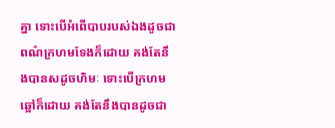គ្នា ទោះបើអំពើបាបរបស់ឯងដូចជាពណ៌ក្រហមទែងក៏ដោយ គង់តែនឹងបានសដូចហិមៈ ទោះបើក្រហមឆ្អៅក៏ដោយ គង់តែនឹងបានដូចជា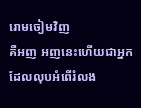រោមចៀមវិញ
គឺអញ អញនេះហើយជាអ្នកដែលលុបអំពើរំលង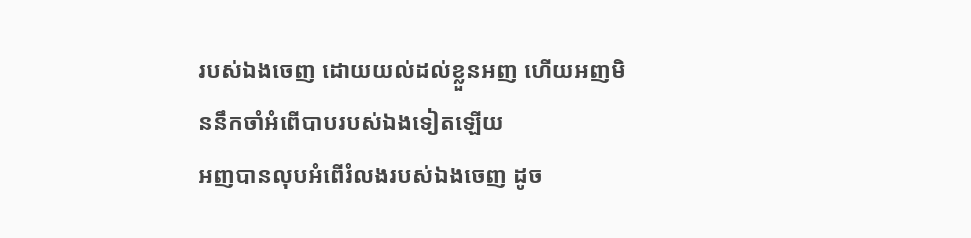របស់ឯងចេញ ដោយយល់ដល់ខ្លួនអញ ហើយអញមិននឹកចាំអំពើបាបរបស់ឯងទៀតឡើយ
អញបានលុបអំពើរំលងរបស់ឯងចេញ ដូច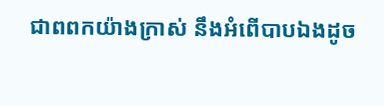ជាពពកយ៉ាងក្រាស់ នឹងអំពើបាបឯងដូច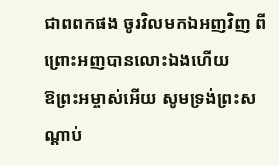ជាពពកផង ចូរវិលមកឯអញវិញ ពីព្រោះអញបានលោះឯងហើយ
ឱព្រះអម្ចាស់អើយ សូមទ្រង់ព្រះសណ្តាប់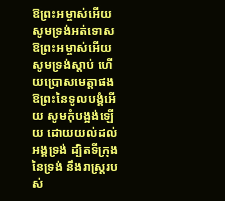ឱព្រះអម្ចាស់អើយ សូមទ្រង់អត់ទោស ឱព្រះអម្ចាស់អើយ សូមទ្រង់ស្តាប់ ហើយប្រោសមេត្តាផង ឱព្រះនៃទូលបង្គំអើយ សូមកុំបង្អង់ឡើយ ដោយយល់ដល់អង្គទ្រង់ ដ្បិតទីក្រុងនៃទ្រង់ នឹងរាស្ត្ររបស់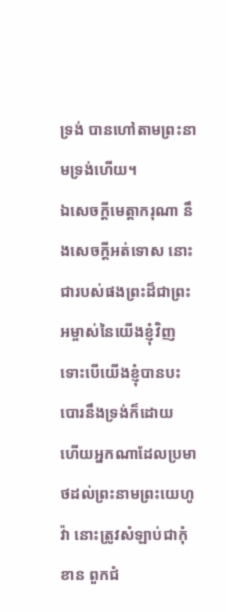ទ្រង់ បានហៅតាមព្រះនាមទ្រង់ហើយ។
ឯសេចក្ដីមេត្តាករុណា នឹងសេចក្ដីអត់ទោស នោះជារបស់ផងព្រះដ៏ជាព្រះអម្ចាស់នៃយើងខ្ញុំវិញ ទោះបើយើងខ្ញុំបានបះបោរនឹងទ្រង់ក៏ដោយ
ហើយអ្នកណាដែលប្រមាថដល់ព្រះនាមព្រះយេហូវ៉ា នោះត្រូវសំឡាប់ជាកុំខាន ពួកជំ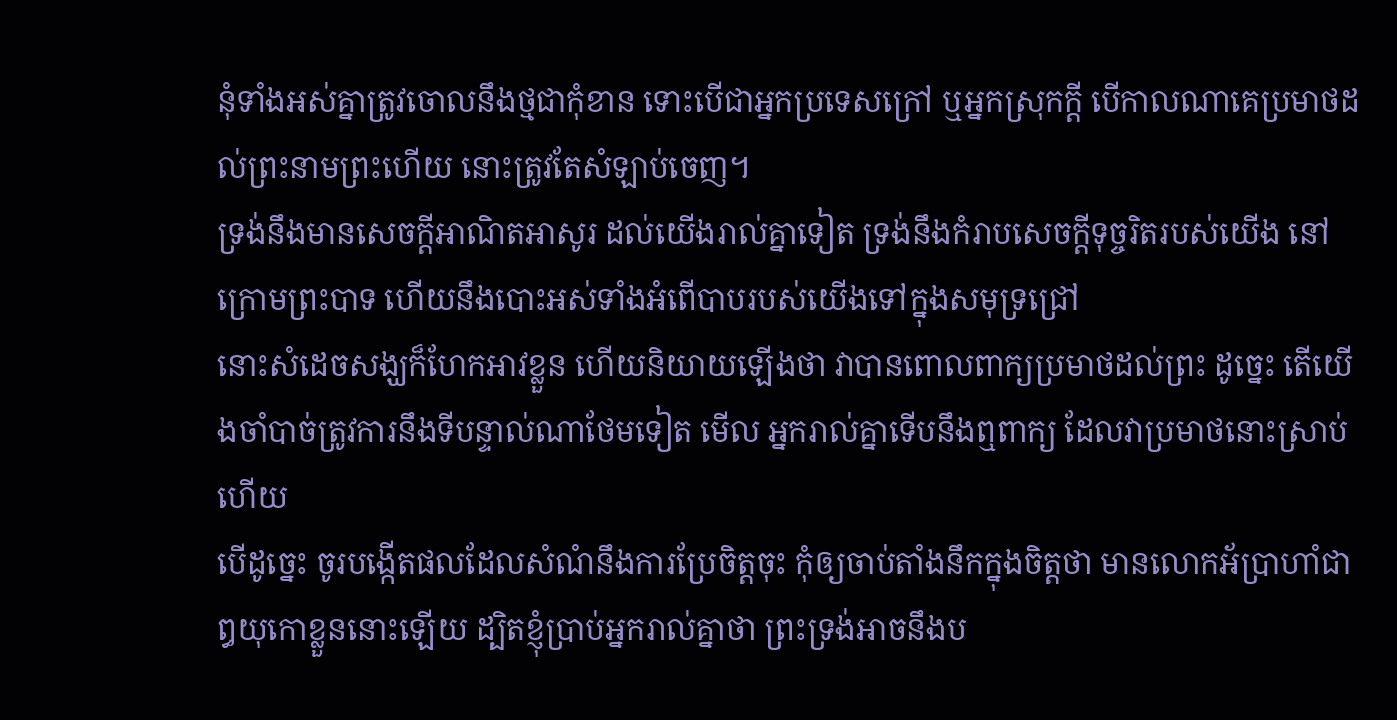នុំទាំងអស់គ្នាត្រូវចោលនឹងថ្មជាកុំខាន ទោះបើជាអ្នកប្រទេសក្រៅ ឬអ្នកស្រុកក្តី បើកាលណាគេប្រមាថដល់ព្រះនាមព្រះហើយ នោះត្រូវតែសំឡាប់ចេញ។
ទ្រង់នឹងមានសេចក្ដីអាណិតអាសូរ ដល់យើងរាល់គ្នាទៀត ទ្រង់នឹងកំរាបសេចក្ដីទុច្ចរិតរបស់យើង នៅក្រោមព្រះបាទ ហើយនឹងបោះអស់ទាំងអំពើបាបរបស់យើងទៅក្នុងសមុទ្រជ្រៅ
នោះសំដេចសង្ឃក៏ហែកអាវខ្លួន ហើយនិយាយឡើងថា វាបានពោលពាក្យប្រមាថដល់ព្រះ ដូច្នេះ តើយើងចាំបាច់ត្រូវការនឹងទីបន្ទាល់ណាថែមទៀត មើល អ្នករាល់គ្នាទើបនឹងឮពាក្យ ដែលវាប្រមាថនោះស្រាប់ហើយ
បើដូច្នេះ ចូរបង្កើតផលដែលសំណំនឹងការប្រែចិត្តចុះ កុំឲ្យចាប់តាំងនឹកក្នុងចិត្តថា មានលោកអ័ប្រាហាំជាឰយុកោខ្លួននោះឡើយ ដ្បិតខ្ញុំប្រាប់អ្នករាល់គ្នាថា ព្រះទ្រង់អាចនឹងប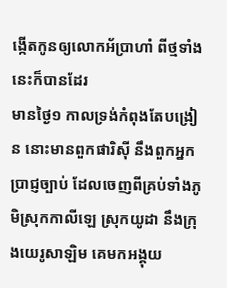ង្កើតកូនឲ្យលោកអ័ប្រាហាំ ពីថ្មទាំងនេះក៏បានដែរ
មានថ្ងៃ១ កាលទ្រង់កំពុងតែបង្រៀន នោះមានពួកផារិស៊ី នឹងពួកអ្នកប្រាជ្ញច្បាប់ ដែលចេញពីគ្រប់ទាំងភូមិស្រុកកាលីឡេ ស្រុកយូដា នឹងក្រុងយេរូសាឡិម គេមកអង្គុយ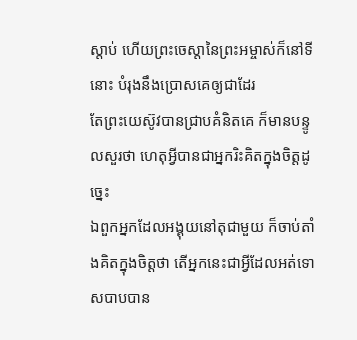ស្តាប់ ហើយព្រះចេស្តានៃព្រះអម្ចាស់ក៏នៅទីនោះ បំរុងនឹងប្រោសគេឲ្យជាដែរ
តែព្រះយេស៊ូវបានជ្រាបគំនិតគេ ក៏មានបន្ទូលសួរថា ហេតុអ្វីបានជាអ្នករិះគិតក្នុងចិត្តដូច្នេះ
ឯពួកអ្នកដែលអង្គុយនៅតុជាមួយ ក៏ចាប់តាំងគិតក្នុងចិត្តថា តើអ្នកនេះជាអ្វីដែលអត់ទោសបាបបាន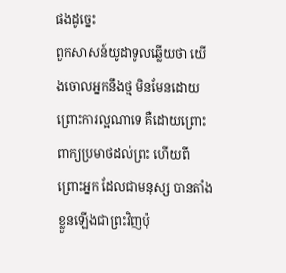ផងដូច្នេះ
ពួកសាសន៍យូដាទូលឆ្លើយថា យើងចោលអ្នកនឹងថ្ម មិនមែនដោយព្រោះការល្អណាទេ គឺដោយព្រោះពាក្យប្រមាថដល់ព្រះ ហើយពីព្រោះអ្នក ដែលជាមនុស្ស បានតាំងខ្លួនឡើងជាព្រះវិញប៉ុ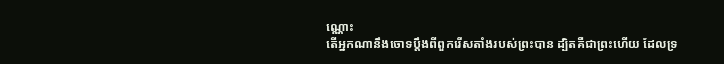ណ្ណោះ
តើអ្នកណានឹងចោទប្តឹងពីពួករើសតាំងរបស់ព្រះបាន ដ្បិតគឺជាព្រះហើយ ដែលទ្រ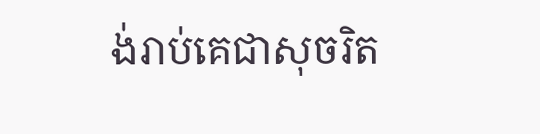ង់រាប់គេជាសុចរិត